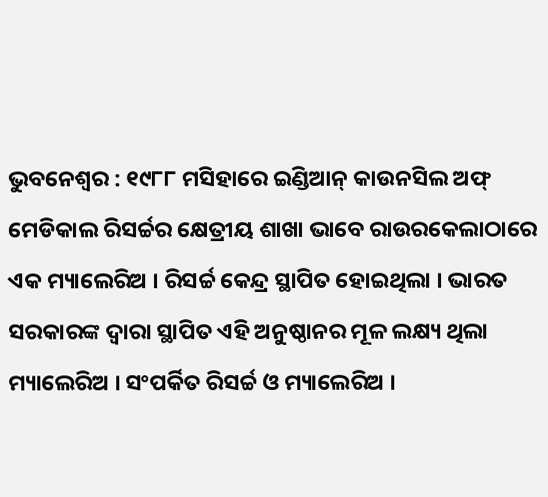ଭୁବନେଶ୍ୱର : ୧୯୮୮ ମସିହାରେ ଇଣ୍ଡିଆନ୍ କାଉନସିଲ ଅଫ୍ ମେଡିକାଲ ରିସର୍ଚ୍ଚର କ୍ଷେତ୍ରୀୟ ଶାଖା ଭାବେ ରାଉରକେଲାଠାରେ ଏକ ମ୍ୟାଲେରିଅ । ରିସର୍ଚ୍ଚ କେନ୍ଦ୍ର ସ୍ଥାପିତ ହୋଇଥିଲା । ଭାରତ ସରକାରଙ୍କ ଦ୍ୱାରା ସ୍ଥାପିତ ଏହି ଅନୁଷ୍ଠାନର ମୂଳ ଲକ୍ଷ୍ୟ ଥିଲା ମ୍ୟାଲେରିଅ । ସଂପର୍କିତ ରିସର୍ଚ୍ଚ ଓ ମ୍ୟାଲେରିଅ ।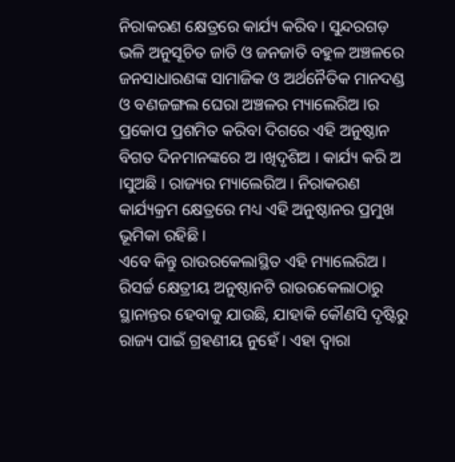ନିରାକରଣ କ୍ଷେତ୍ରରେ କାର୍ଯ୍ୟ କରିବ । ସୁନ୍ଦରଗଡ଼ ଭଳି ଅନୁସୂଚିତ ଜାତି ଓ ଜନଜାତି ବହୁଳ ଅଞ୍ଚଳରେ ଜନସାଧାରଣଙ୍କ ସାମାଜିକ ଓ ଅର୍ଥନୈତିକ ମାନଦଣ୍ଡ ଓ ବଣଜଙ୍ଗଲ ଘେରା ଅଞ୍ଚଳର ମ୍ୟାଲେରିଅ ।ର ପ୍ରକୋପ ପ୍ରଶମିତ କରିବା ଦିଗରେ ଏହି ଅନୁଷ୍ଠାନ ବିଗତ ଦିନମାନଙ୍କରେ ଅ ।ଖିଦୃଶିଅ । କାର୍ଯ୍ୟ କରି ଅ ।ସୁଅଛି । ରାଜ୍ୟର ମ୍ୟାଲେରିଅ । ନିରାକରଣ କାର୍ଯ୍ୟକ୍ରମ କ୍ଷେତ୍ରରେ ମଧ୍ୟ ଏହି ଅନୁଷ୍ଠାନର ପ୍ରମୁଖ ଭୂମିକା ରହିଛି ।
ଏବେ କିନ୍ତୁ ରାଉରକେଲାସ୍ଥିତ ଏହି ମ୍ୟାଲେରିଅ । ରିସର୍ଚ୍ଚ କ୍ଷେତ୍ରୀୟ ଅନୁଷ୍ଠାନଟି ରାଉରକେଲାଠାରୁ ସ୍ଥାନାନ୍ତର ହେବାକୁ ଯାଉଛି, ଯାହାକି କୌଣସି ଦୃଷ୍ଟିରୁ ରାଜ୍ୟ ପାଇଁ ଗ୍ରହଣୀୟ ନୁହେଁ । ଏହା ଦ୍ୱାରା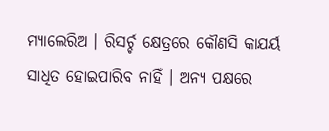ମ୍ୟାଲେରିଅ । ରିସର୍ଚ୍ଚ କ୍ଷେତ୍ରରେ କୌଣସି କାଯର୍ୟ ସାଧିତ ହୋଇପାରିବ ନାହିଁ । ଅନ୍ୟ ପକ୍ଷରେ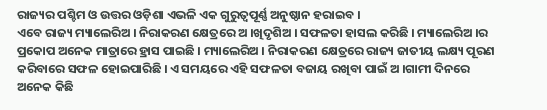ରାଜ୍ୟର ପଶ୍ଚିମ ଓ ଉତ୍ତର ଓଡ଼ିଶା ଏଭଳି ଏକ ଗୁରୁତ୍ୱପୂର୍ଣ୍ଣ ଅନୁଷ୍ଠାନ ହରାଇବ ।
ଏବେ ରାଜ୍ୟ ମ୍ୟାଲେରିଅ । ନିରାକରଣ କ୍ଷେତ୍ରରେ ଅ ।ଖିଦୃଶିଅ । ସଫଳତା ହାସଲ କରିଛି । ମ୍ୟାଲେରିଅ ।ର ପ୍ରକୋପ ଅନେକ ମାତ୍ରାରେ ହ୍ରାସ ପାଇଛି । ମ୍ୟାଲେରିଅ । ନିରାକରଣ କ୍ଷେତ୍ରରେ ରାଜ୍ୟ ଜାତୀୟ ଲକ୍ଷ୍ୟ ପୂରଣ କରିବାରେ ସଫଳ ହୋଇପାରିଛି । ଏ ସମୟରେ ଏହି ସଫଳତା ବଜାୟ ରଖିବା ପାଇଁ ଅ ।ଗାମୀ ଦିନରେ ଅନେକ କିଛି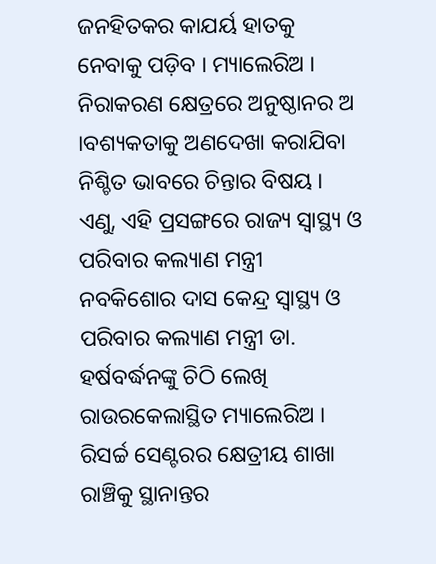ଜନହିତକର କାଯର୍ୟ ହାତକୁ ନେବାକୁ ପଡ଼ିବ । ମ୍ୟାଲେରିଅ । ନିରାକରଣ କ୍ଷେତ୍ରରେ ଅନୁଷ୍ଠାନର ଅ ।ବଶ୍ୟକତାକୁ ଅଣଦେଖା କରାଯିବା ନିଶ୍ଚିତ ଭାବରେ ଚିନ୍ତାର ବିଷୟ ।
ଏଣୁ, ଏହି ପ୍ରସଙ୍ଗରେ ରାଜ୍ୟ ସ୍ୱାସ୍ଥ୍ୟ ଓ ପରିବାର କଲ୍ୟାଣ ମନ୍ତ୍ରୀ ନବକିଶୋର ଦାସ କେନ୍ଦ୍ର ସ୍ୱାସ୍ଥ୍ୟ ଓ ପରିବାର କଲ୍ୟାଣ ମନ୍ତ୍ରୀ ଡା. ହର୍ଷବର୍ଦ୍ଧନଙ୍କୁ ଚିଠି ଲେଖି ରାଉରକେଲାସ୍ଥିତ ମ୍ୟାଲେରିଅ । ରିସର୍ଚ୍ଚ ସେଣ୍ଟରର କ୍ଷେତ୍ରୀୟ ଶାଖା ରାଞ୍ଚିକୁ ସ୍ଥାନାନ୍ତର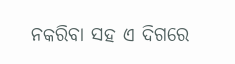ନକରିବା ସହ ଏ ଦିଗରେ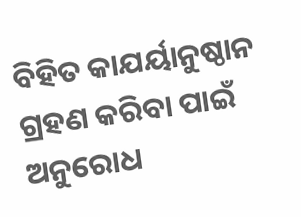ବିହିତ କାଯର୍ୟାନୁଷ୍ଠାନ ଗ୍ରହଣ କରିବା ପାଇଁ ଅନୁରୋଧ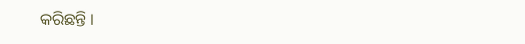କରିଛନ୍ତି ।